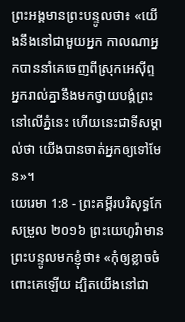ព្រះអង្គមានព្រះបន្ទូលថា៖ «យើងនឹងនៅជាមួយអ្នក កាលណាអ្នកបាននាំគេចេញពីស្រុកអេស៊ីព្ទ អ្នករាល់គ្នានឹងមកថ្វាយបង្គំព្រះនៅលើភ្នំនេះ ហើយនេះជាទីសម្គាល់ថា យើងបានចាត់អ្នកឲ្យទៅមែន»។
យេរេមា 1:8 - ព្រះគម្ពីរបរិសុទ្ធកែសម្រួល ២០១៦ ព្រះយេហូវ៉ាមានព្រះបន្ទូលមកខ្ញុំថា៖ «កុំឲ្យខ្លាចចំពោះគេឡើយ ដ្បិតយើងនៅជា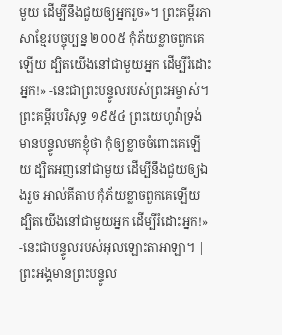មួយ ដើម្បីនឹងជួយឲ្យអ្នករួច»។ ព្រះគម្ពីរភាសាខ្មែរបច្ចុប្បន្ន ២០០៥ កុំភ័យខ្លាចពួកគេឡើយ ដ្បិតយើងនៅជាមួយអ្នក ដើម្បីរំដោះអ្នក!» -នេះជាព្រះបន្ទូលរបស់ព្រះអម្ចាស់។ ព្រះគម្ពីរបរិសុទ្ធ ១៩៥៤ ព្រះយេហូវ៉ាទ្រង់មានបន្ទូលមកខ្ញុំថា កុំឲ្យខ្លាចចំពោះគេឡើយ ដ្បិតអញនៅជាមួយ ដើម្បីនឹងជួយឲ្យឯងរួច អាល់គីតាប កុំភ័យខ្លាចពួកគេឡើយ ដ្បិតយើងនៅជាមួយអ្នក ដើម្បីរំដោះអ្នក!» -នេះជាបន្ទូលរបស់អុលឡោះតាអាឡា។ |
ព្រះអង្គមានព្រះបន្ទូល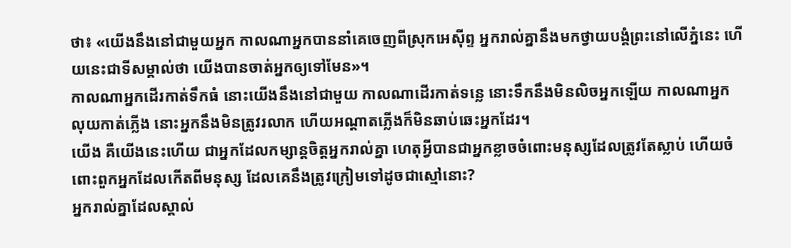ថា៖ «យើងនឹងនៅជាមួយអ្នក កាលណាអ្នកបាននាំគេចេញពីស្រុកអេស៊ីព្ទ អ្នករាល់គ្នានឹងមកថ្វាយបង្គំព្រះនៅលើភ្នំនេះ ហើយនេះជាទីសម្គាល់ថា យើងបានចាត់អ្នកឲ្យទៅមែន»។
កាលណាអ្នកដើរកាត់ទឹកធំ នោះយើងនឹងនៅជាមួយ កាលណាដើរកាត់ទន្លេ នោះទឹកនឹងមិនលិចអ្នកឡើយ កាលណាអ្នកលុយកាត់ភ្លើង នោះអ្នកនឹងមិនត្រូវរលាក ហើយអណ្ដាតភ្លើងក៏មិនឆាប់ឆេះអ្នកដែរ។
យើង គឺយើងនេះហើយ ជាអ្នកដែលកម្សាន្តចិត្តអ្នករាល់គ្នា ហេតុអ្វីបានជាអ្នកខ្លាចចំពោះមនុស្សដែលត្រូវតែស្លាប់ ហើយចំពោះពួកអ្នកដែលកើតពីមនុស្ស ដែលគេនឹងត្រូវក្រៀមទៅដូចជាស្មៅនោះ?
អ្នករាល់គ្នាដែលស្គាល់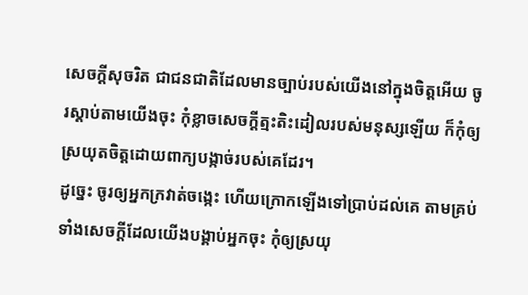សេចក្ដីសុចរិត ជាជនជាតិដែលមានច្បាប់របស់យើងនៅក្នុងចិត្តអើយ ចូរស្ដាប់តាមយើងចុះ កុំខ្លាចសេចក្ដីត្មះតិះដៀលរបស់មនុស្សឡើយ ក៏កុំឲ្យស្រយុតចិត្តដោយពាក្យបង្កាច់របស់គេដែរ។
ដូច្នេះ ចូរឲ្យអ្នកក្រវាត់ចង្កេះ ហើយក្រោកឡើងទៅប្រាប់ដល់គេ តាមគ្រប់ទាំងសេចក្ដីដែលយើងបង្គាប់អ្នកចុះ កុំឲ្យស្រយុ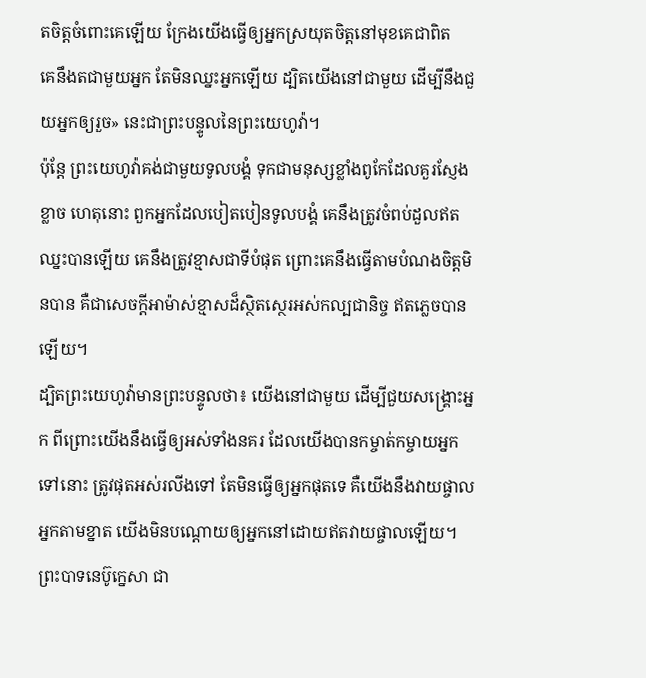តចិត្តចំពោះគេឡើយ ក្រែងយើងធ្វើឲ្យអ្នកស្រយុតចិត្តនៅមុខគេជាពិត
គេនឹងតជាមួយអ្នក តែមិនឈ្នះអ្នកឡើយ ដ្បិតយើងនៅជាមួយ ដើម្បីនឹងជួយអ្នកឲ្យរួច» នេះជាព្រះបន្ទូលនៃព្រះយេហូវ៉ា។
ប៉ុន្តែ ព្រះយេហូវ៉ាគង់ជាមួយទូលបង្គំ ទុកជាមនុស្សខ្លាំងពូកែដែលគួរស្ញែងខ្លាច ហេតុនោះ ពួកអ្នកដែលបៀតបៀនទូលបង្គំ គេនឹងត្រូវចំពប់ដួលឥតឈ្នះបានឡើយ គេនឹងត្រូវខ្មាសជាទីបំផុត ព្រោះគេនឹងធ្វើតាមបំណងចិត្តមិនបាន គឺជាសេចក្ដីអាម៉ាស់ខ្មាសដ៏ស្ថិតស្ថេរអស់កល្បជានិច្ច ឥតភ្លេចបានឡើយ។
ដ្បិតព្រះយេហូវ៉ាមានព្រះបន្ទូលថា៖ យើងនៅជាមួយ ដើម្បីជួយសង្គ្រោះអ្នក ពីព្រោះយើងនឹងធ្វើឲ្យអស់ទាំងនគរ ដែលយើងបានកម្ចាត់កម្ចាយអ្នកទៅនោះ ត្រូវផុតអស់រលីងទៅ តែមិនធ្វើឲ្យអ្នកផុតទេ គឺយើងនឹងវាយផ្ចាលអ្នកតាមខ្នាត យើងមិនបណ្តោយឲ្យអ្នកនៅដោយឥតវាយផ្ចាលឡើយ។
ព្រះបាទនេប៊ូក្នេសា ជា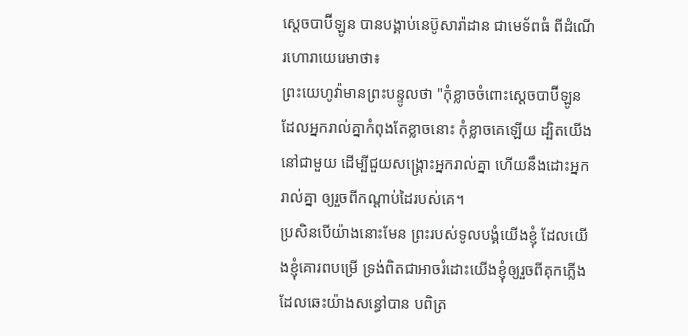ស្តេចបាប៊ីឡូន បានបង្គាប់នេប៊ូសារ៉ាដាន ជាមេទ័ពធំ ពីដំណើរហោរាយេរេមាថា៖
ព្រះយេហូវ៉ាមានព្រះបន្ទូលថា "កុំខ្លាចចំពោះស្តេចបាប៊ីឡូន ដែលអ្នករាល់គ្នាកំពុងតែខ្លាចនោះ កុំខ្លាចគេឡើយ ដ្បិតយើងនៅជាមួយ ដើម្បីជួយសង្គ្រោះអ្នករាល់គ្នា ហើយនឹងដោះអ្នករាល់គ្នា ឲ្យរួចពីកណ្ដាប់ដៃរបស់គេ។
ប្រសិនបើយ៉ាងនោះមែន ព្រះរបស់ទូលបង្គំយើងខ្ញុំ ដែលយើងខ្ញុំគោរពបម្រើ ទ្រង់ពិតជាអាចរំដោះយើងខ្ញុំឲ្យរួចពីគុកភ្លើង ដែលឆេះយ៉ាងសន្ធៅបាន បពិត្រ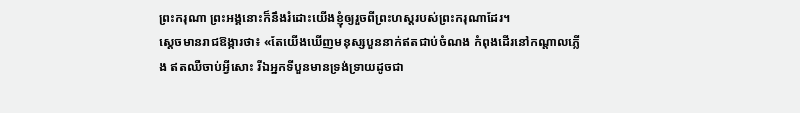ព្រះករុណា ព្រះអង្គនោះក៏នឹងរំដោះយើងខ្ញុំឲ្យរួចពីព្រះហស្តរបស់ព្រះករុណាដែរ។
ស្ដេចមានរាជឱង្ការថា៖ «តែយើងឃើញមនុស្សបួននាក់ឥតជាប់ចំណង កំពុងដើរនៅកណ្ដាលភ្លើង ឥតឈឺចាប់អ្វីសោះ រីឯអ្នកទីបួនមានទ្រង់ទ្រាយដូចជា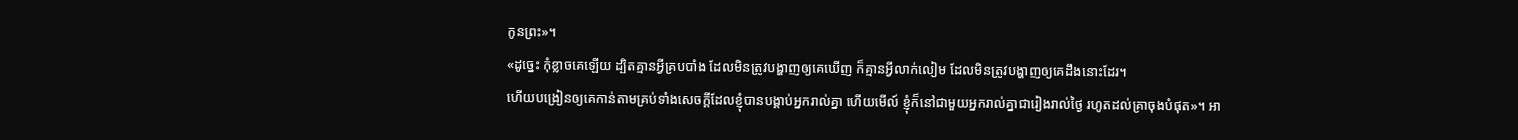កូនព្រះ»។
«ដូច្នេះ កុំខ្លាចគេឡើយ ដ្បិតគ្មានអ្វីគ្របបាំង ដែលមិនត្រូវបង្ហាញឲ្យគេឃើញ ក៏គ្មានអ្វីលាក់លៀម ដែលមិនត្រូវបង្ហាញឲ្យគេដឹងនោះដែរ។
ហើយបង្រៀនឲ្យគេកាន់តាមគ្រប់ទាំងសេចក្តីដែលខ្ញុំបានបង្គាប់អ្នករាល់គ្នា ហើយមើល៍ ខ្ញុំក៏នៅជាមួយអ្នករាល់គ្នាជារៀងរាល់ថ្ងៃ រហូតដល់គ្រាចុងបំផុត»។ អា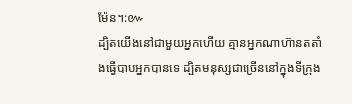ម៉ែន។:៚
ដ្បិតយើងនៅជាមួយអ្នកហើយ គ្មានអ្នកណាហ៊ានតតាំងធ្វើបាបអ្នកបានទេ ដ្បិតមនុស្សជាច្រើននៅក្នុងទីក្រុង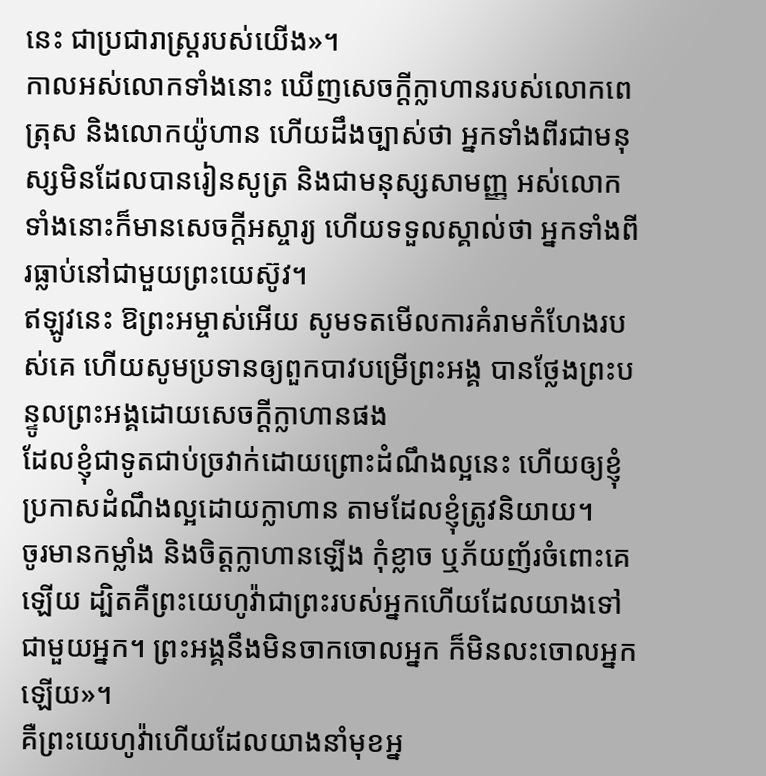នេះ ជាប្រជារាស្រ្តរបស់យើង»។
កាលអស់លោកទាំងនោះ ឃើញសេចក្ដីក្លាហានរបស់លោកពេត្រុស និងលោកយ៉ូហាន ហើយដឹងច្បាស់ថា អ្នកទាំងពីរជាមនុស្សមិនដែលបានរៀនសូត្រ និងជាមនុស្សសាមញ្ញ អស់លោកទាំងនោះក៏មានសេចក្ដីអស្ចារ្យ ហើយទទួលស្គាល់ថា អ្នកទាំងពីរធ្លាប់នៅជាមួយព្រះយេស៊ូវ។
ឥឡូវនេះ ឱព្រះអម្ចាស់អើយ សូមទតមើលការគំរាមកំហែងរបស់គេ ហើយសូមប្រទានឲ្យពួកបាវបម្រើព្រះអង្គ បានថ្លែងព្រះបន្ទូលព្រះអង្គដោយសេចក្ដីក្លាហានផង
ដែលខ្ញុំជាទូតជាប់ច្រវាក់ដោយព្រោះដំណឹងល្អនេះ ហើយឲ្យខ្ញុំប្រកាសដំណឹងល្អដោយក្លាហាន តាមដែលខ្ញុំត្រូវនិយាយ។
ចូរមានកម្លាំង និងចិត្តក្លាហានឡើង កុំខ្លាច ឬភ័យញ័រចំពោះគេឡើយ ដ្បិតគឺព្រះយេហូវ៉ាជាព្រះរបស់អ្នកហើយដែលយាងទៅជាមួយអ្នក។ ព្រះអង្គនឹងមិនចាកចោលអ្នក ក៏មិនលះចោលអ្នកឡើយ»។
គឺព្រះយេហូវ៉ាហើយដែលយាងនាំមុខអ្ន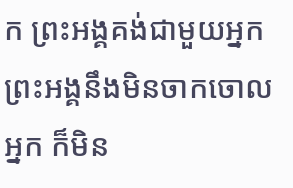ក ព្រះអង្គគង់ជាមួយអ្នក ព្រះអង្គនឹងមិនចាកចោលអ្នក ក៏មិន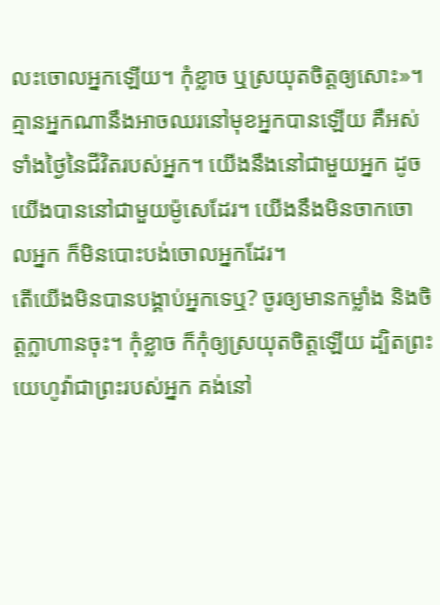លះចោលអ្នកឡើយ។ កុំខ្លាច ឬស្រយុតចិត្តឲ្យសោះ»។
គ្មានអ្នកណានឹងអាចឈរនៅមុខអ្នកបានឡើយ គឺអស់ទាំងថ្ងៃនៃជីវិតរបស់អ្នក។ យើងនឹងនៅជាមួយអ្នក ដូចយើងបាននៅជាមួយម៉ូសេដែរ។ យើងនឹងមិនចាកចោលអ្នក ក៏មិនបោះបង់ចោលអ្នកដែរ។
តើយើងមិនបានបង្គាប់អ្នកទេឬ? ចូរឲ្យមានកម្លាំង និងចិត្តក្លាហានចុះ។ កុំខ្លាច ក៏កុំឲ្យស្រយុតចិត្តឡើយ ដ្បិតព្រះយេហូវ៉ាជាព្រះរបស់អ្នក គង់នៅ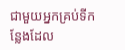ជាមួយអ្នកគ្រប់ទីកន្លែងដែល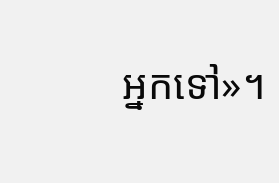អ្នកទៅ»។